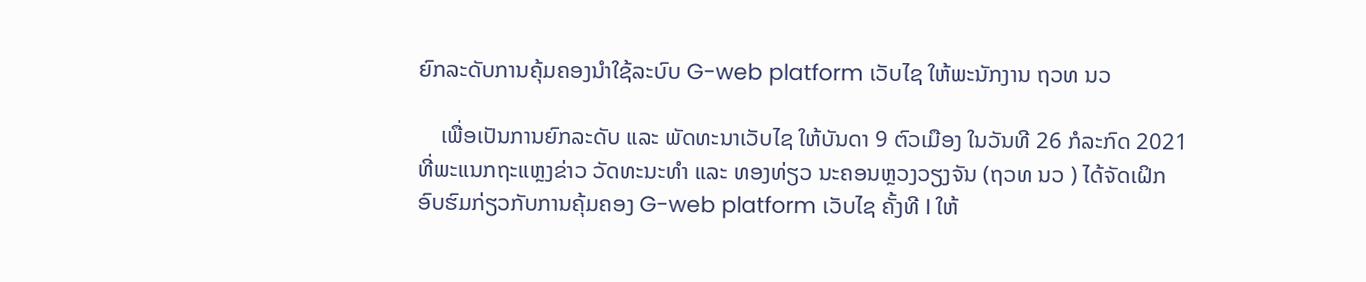ຍົກລະດັບການຄຸ້ມຄອງນຳໃຊ້ລະບົບ G-web platform ເວັບໄຊ ໃຫ້ພະນັກງານ ຖວທ ນວ

    ເພື່ອເປັນການຍົກລະດັບ ແລະ ພັດທະນາເວັບໄຊ ໃຫ້ບັນດາ 9 ຕົວເມືອງ ໃນວັນທີ 26 ກໍລະກົດ 2021  ທີ່ພະແນກຖະແຫຼງຂ່າວ ວັດທະນະທຳ ແລະ ທອງທ່ຽວ ນະຄອນຫຼວງວຽງຈັນ (ຖວທ ນວ ) ໄດ້ຈັດເຝິກອົບຮົມກ່ຽວກັບການຄຸ້ມຄອງ G-web platform ເວັບໄຊ ຄັ້ງທີ I ໃຫ້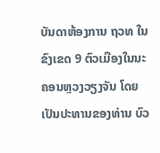ບັນດາຫ້ອງການ ຖວທ ໃນຂົງເຂດ 9 ຕົວເມືອງໃນນະຄອນຫຼວງວຽງຈັນ ໂດຍເປັນປະທານຂອງທ່ານ ບົວ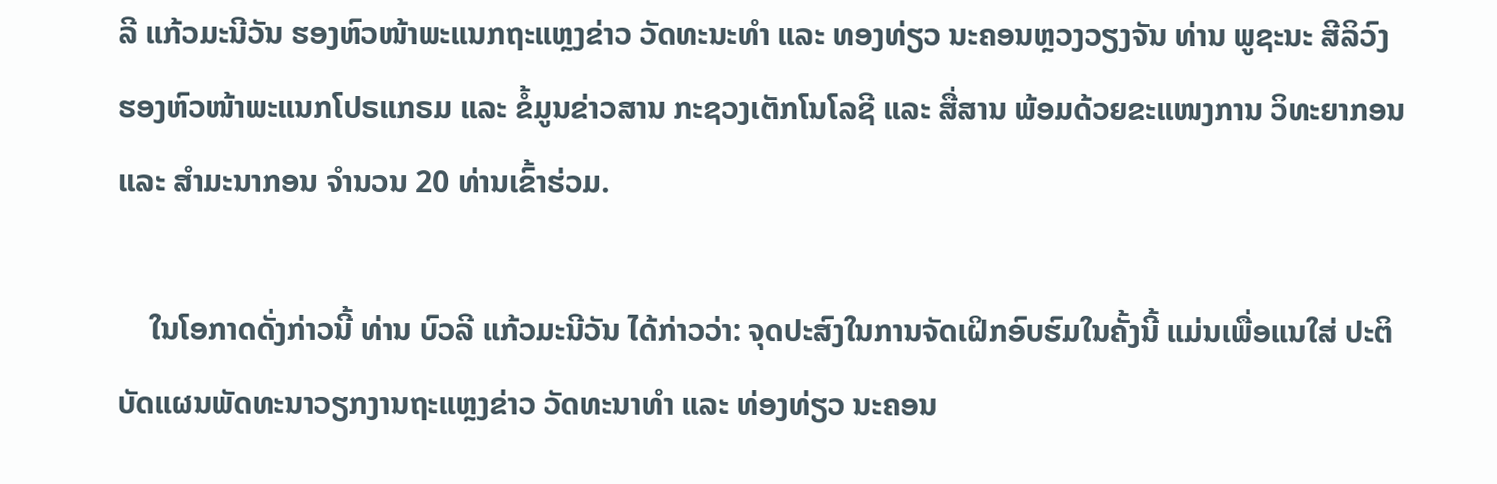ລີ ແກ້ວມະນີວັນ ຮອງຫົວໜ້າພະແນກຖະແຫຼງຂ່າວ ວັດທະນະທຳ ແລະ ທອງທ່ຽວ ນະຄອນຫຼວງວຽງຈັນ ທ່ານ ພູຊະນະ ສີລິວົງ ຮອງຫົວໜ້າພະແນກໂປຣແກຣມ ແລະ ຂໍ້ມູນຂ່າວສານ ກະຊວງເຕັກໂນໂລຊີ ແລະ ສື່ສານ ພ້ອມດ້ວຍຂະແໜງການ ວິທະຍາກອນ ແລະ ສຳມະນາກອນ ຈຳນວນ 20 ທ່ານເຂົ້າຮ່ວມ.

    ໃນໂອກາດດັ່ງກ່າວນີ້ ທ່ານ ບົວລີ ແກ້ວມະນີວັນ ໄດ້ກ່າວວ່າ: ຈຸດປະສົງໃນການຈັດເຝິກອົບຮົມໃນຄັ້ງນີ້ ແມ່ນເພື່ອແນໃສ່ ປະຕິບັດແຜນພັດທະນາວຽກງານຖະແຫຼງຂ່າວ ວັດທະນາທຳ ແລະ ທ່ອງທ່ຽວ ນະຄອນ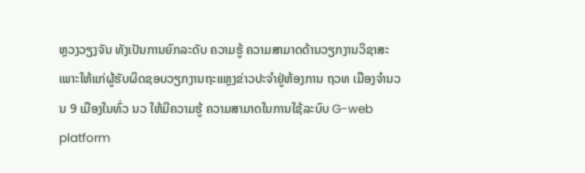ຫຼວງວຽງຈັນ ທັງເປັນການຍົກລະດັບ ຄວາມຮູ້ ຄວາມສາມາດດ້ານວຽກງານວິຊາສະເພາະໃຫ້ແກ່ຜູ້ຮັບຜິດຊອບວຽກງານຖະແຫຼງຂ່າວປະຈຳຢູ່ຫ້ອງການ ຖວທ ເມືອງຈຳນວນ 9 ເມືອງໃນທົ່ວ ນວ ໃຫ້ມີຄວາມຮູ້ ຄວາມສາມາດໃນການໃຊ້ລະບົບ G-web platform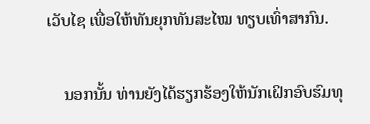ເວັບໄຊ ເພື່ອໃຫ້ທັນຍຸກທັນສະໄໝ ທຽບເທົ່າສາກົນ.

    ນອກນັ້ນ ທ່ານຍັງໄດ້ຮຽກຮ້ອງໃຫ້ນັກເຝິກອົບຮົມທຸ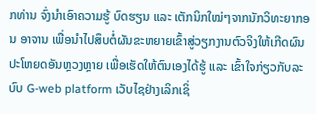ກທ່ານ ຈົ່ງນໍາເອົາຄວາມຮູ້ ບົດຮຽນ ແລະ ເຕັກນິກໃໝ່ໆຈາກນັກວິທະຍາກອນ ອາຈານ ເພື່ອນຳໄປສຶບຕໍ່ຜັນຂະຫຍາຍເຂົ້າສູ່ວຽກງານຕົວຈິງໃຫ້ເກີດຜົນປະໂຫຍດອັນຫຼວງຫຼາຍ ເພື່ອເຮັດໃຫ້ຕົນເອງໄດ້ຮູ້ ແລະ ເຂົ້າໃຈກ່ຽວກັບລະບົບ G-web platform ເວັບໄຊຢ່າງເລິກເຊິ່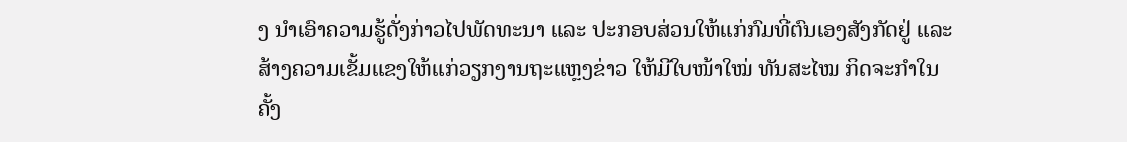ງ ນຳເອົາຄວາມຮູ້ດັ່ງກ່າວໄປພັດທະນາ ແລະ ປະກອບສ່ວນໃຫ້ແກ່ກົມທີ່ຕົນເອງສັງກັດຢູ່ ແລະ ສ້າງຄວາມເຂັ້ມແຂງໃຫ້ແກ່ວຽກງານຖະແຫຼງຂ່າວ ໃຫ້ມີໃບໜ້າໃໝ່ ທັນສະໄໝ ກິດຈະກຳໃນຄັ້ງ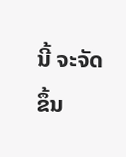ນີ້ ຈະຈັດຂຶ້ນ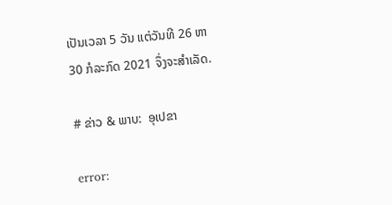ເປັນເວລາ 5 ວັນ ແຕ່ວັນທີ 26 ຫາ 30 ກໍລະກົດ 2021 ຈຶ່ງຈະສຳເລັດ.

# ຂ່າວ & ພາບ:  ອຸເປຂາ

error: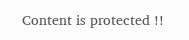Content is protected !!